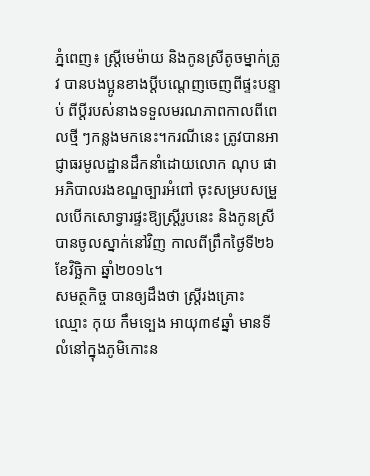ភ្នំពេញ៖ ស្ត្រីមេម៉ាយ និងកូនស្រីតូចម្នាក់ត្រូវ បានបងប្អូនខាងប្តីបណ្តេញចេញពីផ្ទះបន្ទាប់ ពីប្តីរបស់នាងទទួលមរណភាពកាលពីពេលថ្មី ៗកន្លងមកនេះ។ករណីនេះ ត្រូវបានអាជ្ញាធរមូលដ្ឋានដឹកនាំដោយលោក ណុប ផា អភិបាលរងខណ្ឌច្បារអំពៅ ចុះសម្របសម្រួលបើកសោទ្វារផ្ទះឱ្យស្ត្រីរូបនេះ និងកូនស្រី បានចូលស្នាក់នៅវិញ កាលពីព្រឹកថ្ងៃទី២៦ ខែវិច្ឆិកា ឆ្នាំ២០១៤។
សមត្ថកិច្ច បានឲ្យដឹងថា ស្ត្រីរងគ្រោះ ឈ្មោះ កុយ កឹមទ្បេង អាយុ៣៩ឆ្នាំ មានទីលំនៅក្នុងភូមិកោះន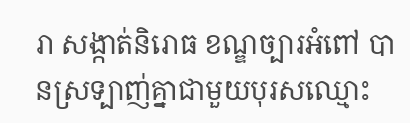រា សង្កាត់និរោធ ខណ្ឌច្បារអំពៅ បានស្រទ្បាញ់គ្នាជាមួយបុរសឈ្មោះ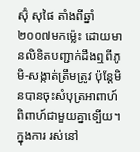ស៊ុំ សុផៃ តាំងពីឆ្នាំ២០០៧មកម្ល៉េះ ដោយមានលិខិតបញ្ជាក់ដឹងឮពីភូមិ-សង្កាត់ត្រឹមត្រូវ ប៉ុន្តែមិនបានចុះសំបុត្រអាពាហ៍ពិពាហ៍ជាមួយគ្នាទ្បើយ។ក្នុងការ រស់នៅ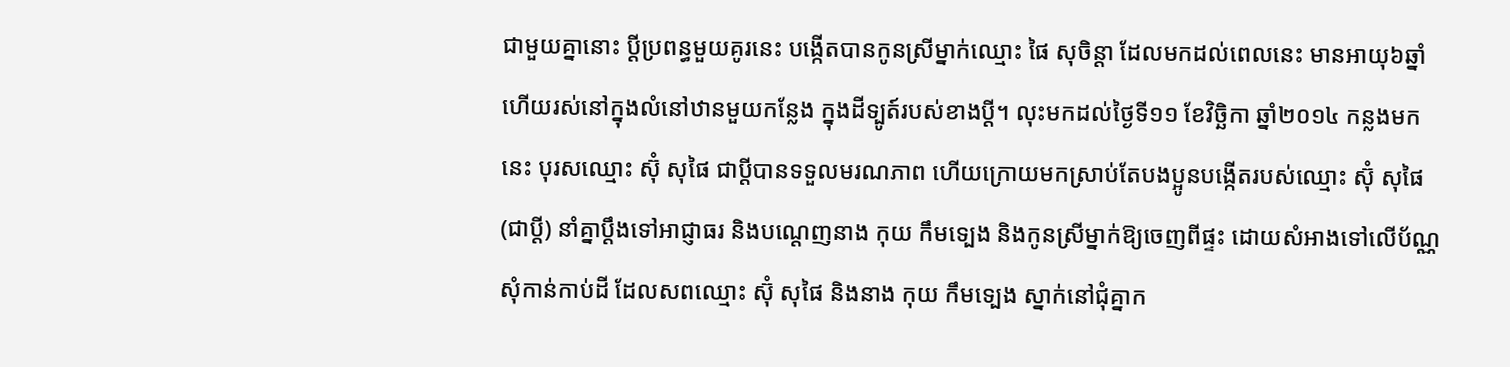ជាមួយគ្នានោះ ប្តីប្រពន្ធមួយគូរនេះ បង្កើតបានកូនស្រីម្នាក់ឈ្មោះ ផៃ សុចិន្តា ដែលមកដល់ពេលនេះ មានអាយុ៦ឆ្នាំ ហើយរស់នៅក្នុងលំនៅឋានមួយកន្លែង ក្នុងដីទ្បូត៍របស់ខាងប្តី។ លុះមកដល់ថ្ងៃទី១១ ខែវិច្ឆិកា ឆ្នាំ២០១៤ កន្លងមកនេះ បុរសឈ្មោះ ស៊ុំ សុផៃ ជាប្តីបានទទួលមរណភាព ហើយក្រោយមកស្រាប់តែបងប្អូនបង្កើតរបស់ឈ្មោះ ស៊ុំ សុផៃ (ជាប្តី) នាំគ្នាប្តឹងទៅអាជ្ញាធរ និងបណ្តេញនាង កុយ កឹមទ្បេង និងកូនស្រីម្នាក់ឱ្យចេញពីផ្ទះ ដោយសំអាងទៅលើប័ណ្ណសុំកាន់កាប់ដី ដែលសពឈ្មោះ ស៊ុំ សុផៃ និងនាង កុយ កឹមទ្បេង ស្នាក់នៅជុំគ្នាក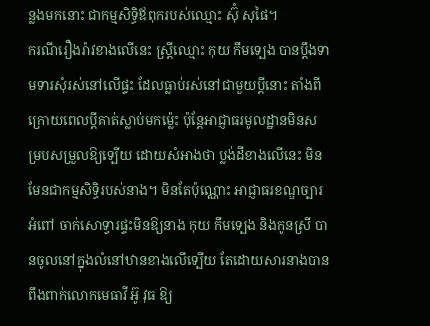ន្លងមកនោះ ជាកម្មសិទ្ធិឪពុករបស់ឈ្មោះ ស៊ុំ សុផៃ។
ករណីរឿងរ៉ាវខាងលើនេះ ស្ត្រីឈ្មោះ កុយ កឹមទ្បេង បានប្តឹងទាមទារសុំរស់នៅលើផ្ទះ ដែលធ្លាប់រស់នៅជាមួយប្តីនោះ តាំងពីក្រោយពេលប្តីគាត់ស្លាប់មកម្ល៉េះ ប៉ុន្តែអាជ្ញាធរមូលដ្ឋានមិនសម្របសម្រួលឱ្យទ្បើយ ដោយសំអាងថា ប្លង់ដីខាងលើនេះ មិនមែនជាកម្មសិទ្ធិរបស់នាង។ មិនតែប៉ុណ្ណោះ អាជ្ញាធរខណ្ឌច្បារអំពៅ ចាក់សោទ្វារផ្ទះមិនឱ្យនាង កុយ កឹមទ្បេង និងកូនស្រី បានចូលនៅក្នុងលំនៅឋានខាងលើទ្បើយ តែដោយសារនាងបានពឹងពាក់លោកមេធាវី អ៊ូ វុធ ឱ្យ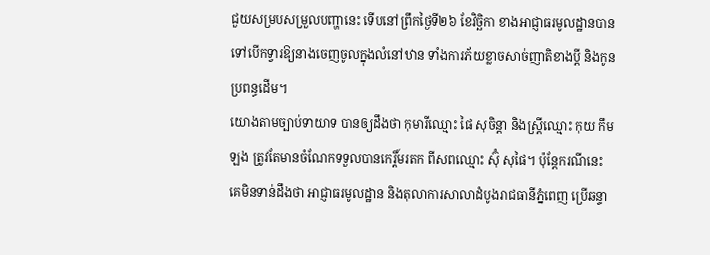ជួយសម្របសម្រួលបញ្ហានេះ ទើបនៅព្រឹកថ្ងៃទី២៦ ខែវិច្ឆិកា ខាងអាជ្ញាធរមូលដ្ឋានបានទៅបើកទ្វារឱ្យនាងចេញចូលក្នុងលំនៅឋាន ទាំងការភ័យខ្លាចសាច់ញាតិខាងប្តី និងកូនប្រពន្ធដើម។
យោងតាមច្បាប់ទាយាទ បានឲ្យដឹងថា កុមារីឈ្មោះ ផៃ សុចិន្តា និងស្ត្រីឈ្មោះ កុយ កឹមឡង ត្រូវតែមានចំណែកទទួលបានកេរ្តិ៍មរតក ពីសពឈ្មោះ ស៊ុំ សុផៃ។ ប៉ុន្តែករណីនេះ គេមិនទាន់ដឹងថា អាជ្ញាធរមូលដ្ឋាន និងតុលាការសាលាដំបូងរាជធានីភ្នំពេញ ប្រើឆន្ទា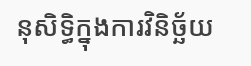នុសិទ្ធិក្នុងការវិនិច្ឆ័យ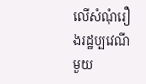លើសំណុំរឿងរដ្ឋប្បវេណីមួយ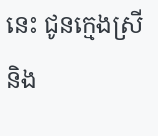នេះ ជូនក្មេងស្រី និង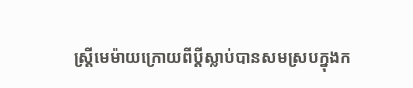ស្ត្រីមេម៉ាយក្រោយពីប្តីស្លាប់បានសមស្របក្នុងក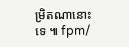ម្រិតណានោះទេ ៕ fpm/